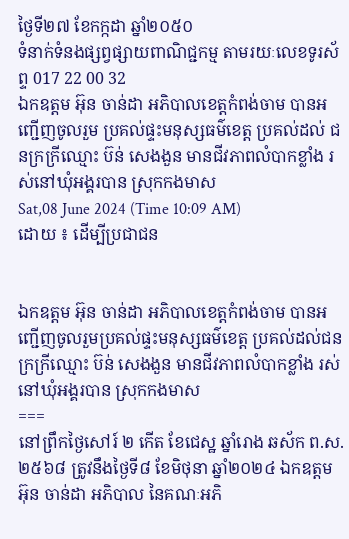ថ្ងៃទី២៧ ខែកក្កដា ឆ្នាំ២០៥០
ទំនាក់ទំនងផ្សព្វផ្សាយពាណិជ្ជកម្ម តាមរយៈលេខទូរស័ព្ទ 017 22 00 32
ឯកឧត្តម អ៊ុន ចាន់ដា អភិបាលខេត្តកំពង់ចាម បានអញ្ជេីញចូលរួម ប្រគល់ផ្ទះមនុស្សធម៌ខេត្ដ ប្រគល់ដល់ ជនក្រក្រីឈ្មោះ ប៊ន់ សេងងួន មានជីវភាពលំបាកខ្លាំង រស់នៅឃុំអង្គរបាន ស្រុកកងមាស
Sat,08 June 2024 (Time 10:09 AM)
ដោយ ៖ ដើម្បីប្រជាជន


ឯកឧត្តម អ៊ុន ចាន់ដា អភិបាលខេត្តកំពង់ចាម បានអញ្ជេីញចូលរួមប្រគល់ផ្ទះមនុស្សធម៌ខេត្ដ ប្រគល់ដល់ជនក្រក្រីឈ្មោះ ប៊ន់ សេងងួន មានជីវភាពលំបាកខ្លាំង រស់នៅឃុំអង្គរបាន ស្រុកកងមាស
===
នៅព្រឹកថ្ងៃសៅរ៍ ២ កើត ខែជេស្ឋ ឆ្នាំរោង ឆស័ក ព.ស.២៥៦៨ ត្រូវនឹងថ្ងៃទី៨ ខែមិថុនា ឆ្នាំ២០២៤ ឯកឧត្តម អ៊ុន ចាន់ដា អភិបាល នៃគណៈអភិ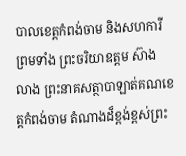បាលខេត្តកំពង់ចាម និងសហការី ព្រមទាំង ព្រះចរិយាឧត្តម ស៊ាង លាង ព្រះនាគសត្ថាបាឡាត់គណខេត្តកំពង់ចាម តំណាងដ៏ខ្ពង់ខ្ពស់ព្រះ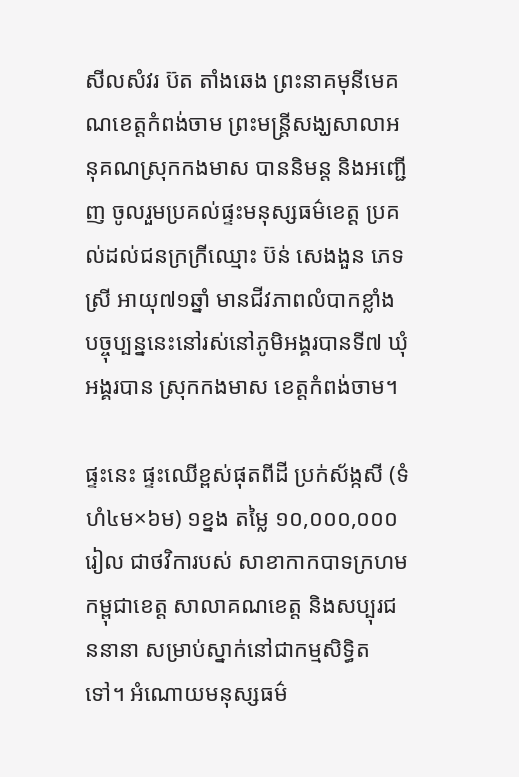សីលសំវរ ប៊ត តាំងឆេង ព្រះនាគមុនីមេគណខេត្ដកំពង់ចាម ព្រះមន្ត្រីសង្ឃសាលាអនុគណស្រុកកងមាស បាននិមន្ដ និងអញ្ជេីញ ចូលរួមប្រគល់ផ្ទះមនុស្សធម៌ខេត្ដ ប្រគល់ដល់ជនក្រក្រីឈ្មោះ ប៊ន់ សេងងួន ភេទស្រី អាយុ៧១ឆ្នាំ មានជីវភាពលំបាកខ្លាំង បច្ចុប្បន្ននេះនៅរស់នៅភូមិអង្គរបានទី៧ ឃុំអង្គរបាន ស្រុកកងមាស ខេត្តកំពង់ចាម។

ផ្ទះនេះ ផ្ទះឈើខ្ពស់ផុតពីដី ប្រក់ស័ង្កសី (ទំហំ៤ម×៦ម) ១ខ្នង តម្លៃ ១០,០០០,០០០ រៀល ជាថវិការបស់ សាខាកាកបាទក្រហមកម្ពុជាខេត្ត សាលាគណខេត្ត និងសប្បុរជននានា សម្រាប់ស្នាក់នៅជាកម្មសិទ្ធិតទៅ។ អំណោយមនុស្សធម៌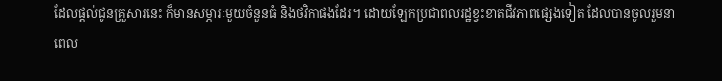ដែលផ្តល់ជូនគ្រួសារនេះ ក៏មានសម្ភារៈមួយចំនួនធំ និងថវិកាផងដែរ។ ដោយឡែកប្រជាពលរដ្ឋខ្វះខាតជីវភាពផ្សេងទៀត ដែលបានចូលរួមនាពេល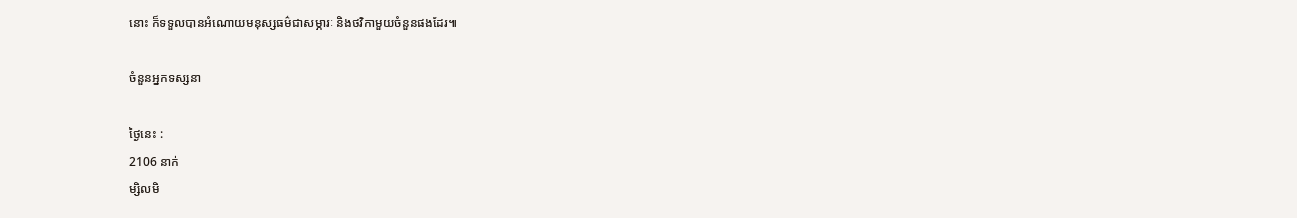នោះ ក៏ទទួលបានអំណោយមនុស្សធម៌ជាសម្ភារៈ និងថវិកាមួយចំនួនផងដែរ៕

ចំនួនអ្នកទស្សនា

ថ្ងៃនេះ :
2106 នាក់
ម្សិលមិ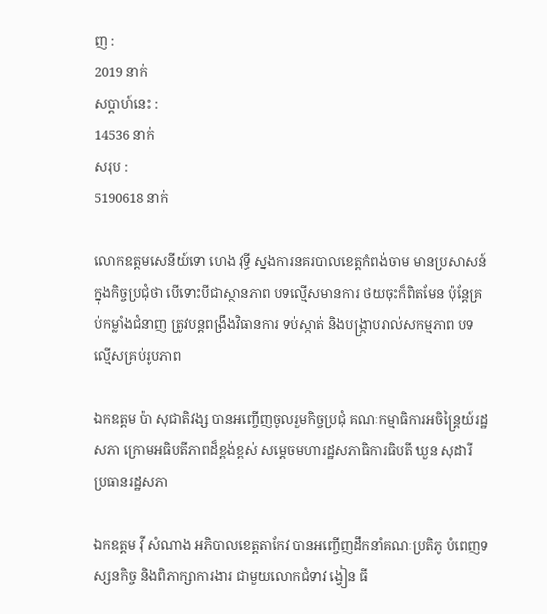ញ :
2019 នាក់
សប្តាហ៍នេះ :
14536 នាក់
សរុប :
5190618 នាក់

លោកឧត្តមសេនីយ៍ទោ ហេង វុទ្ធី ស្នងការនគរបាលខេត្តកំពង់ចាម មានប្រសាសន៍ក្នុងកិច្ចប្រជុំថា បើទោះបីជាស្ថានភាព បទល្មើសមានការ ថយចុះក៏ពិតមែន ប៉ុន្តែគ្រប់កម្លាំងជំនាញ ត្រូវបន្ដពង្រឹងវិធានការ ទប់ស្កាត់ និងបង្ក្រាបរាល់សកម្មភាព បទល្មើសគ្រប់រូបភាព

ឯកឧត្តម ប៉ា សុជាតិវង្ស បានអញ្ចើញចូលរួមកិច្ចប្រជុំ គណៈកម្មាធិការអចិន្ត្រៃយ៍រដ្ឋសភា ក្រោមអធិបតីភាពដ៏ខ្ពង់ខ្ពស់ សម្តេចមហារដ្ឋសភាធិការធិបតី ឃួន សុដារី ប្រធានរដ្ឋសភា

ឯកឧត្តម វ៉ី សំណាង អភិបាលខេត្តតាកែវ បានអញ្ចើញដឹកនាំគណៈប្រតិភូ បំពេញទស្សនកិច្ច និងពិភាក្សាការងារ ជាមួយលោកជំទាវ ង្វៀន ធី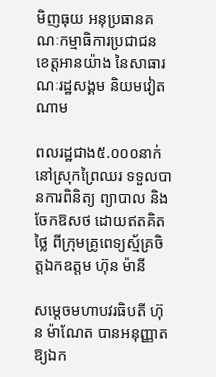មិញធុយ អនុប្រធានគណៈកម្មាធិការប្រជាជន ខេត្តអានយ៉ាង នៃសាធារណៈរដ្ឋសង្គម និយមវៀតណាម

ពលរដ្ឋជាង៥.០០០នាក់ នៅស្រុកព្រៃឈរ ទទួលបានការពិនិត្យ ព្យាបាល និងចែកឱសថ ដោយឥតគិតថ្លៃ ពីក្រុមគ្រូពេទ្យស្ម័គ្រចិត្តឯកឧត្តម ហ៊ុន ម៉ានី

សម្ដេចមហាបវរធិបតី ហ៊ុន ម៉ាណែត បានអនុញ្ញាតឱ្យឯក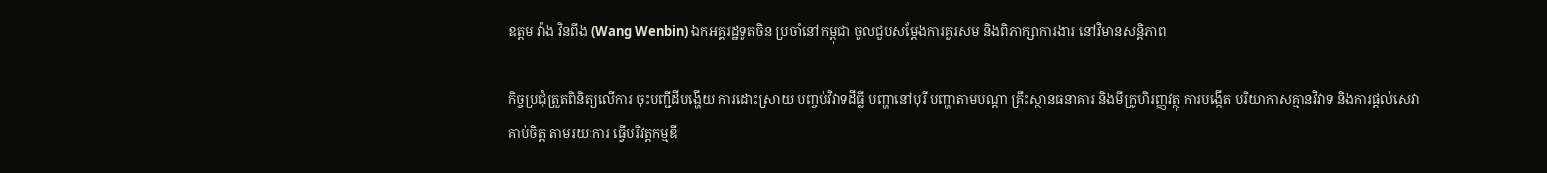ឧត្តម វ៉ាង វិនពីង (Wang Wenbin) ឯកអគ្គរដ្ឋទូតចិន ប្រចាំនៅកម្ពុជា ចូលជួបសម្ដែងការគួរសម និងពិភាក្សាការងារ នៅវិមានសន្តិភាព

កិច្ចប្រជុំត្រួតពិនិត្យលើការ ចុះបញ្ជីដីបង្ហើយ ការដោះស្រាយ បញ្ចប់វិវាទដីធ្លី បញ្ហានៅបុរី បញ្ហាតាមបណ្តា គ្រឹះស្ថានធនាគារ និងមីក្រូហិរញ្ញវត្ថុ ការបង្កើត បរិយាកាសគ្មានវិវាទ និងការផ្តល់សេវាគាប់ចិត្ត តាមរយៈការ ធ្វើបរិវត្តកម្មឌី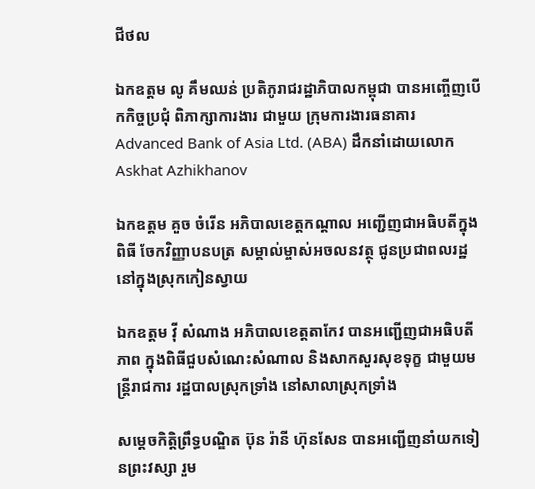ជីថល

ឯកឧត្តម លូ គឹមឈន់ ប្រតិភូរាជរដ្ឋាភិបាលកម្ពុជា បានអញ្ចើញបើកកិច្ចប្រជុំ ពិភាក្សាការងារ ជាមួយ ក្រុមការងារធនាគារ Advanced Bank of Asia Ltd. (ABA) ដឹកនាំដោយលោក Askhat Azhikhanov

ឯកឧត្ដម គួច ចំរើន អភិបាលខេត្តកណ្ដាល អញ្ជើញជាអធិបតីក្នុងពិធី ចែកវិញ្ញាបនបត្រ សម្គាល់ម្ចាស់អចលនវត្ថុ ជូនប្រជាពលរដ្ឋ នៅក្នុងស្រុកកៀនស្វាយ

ឯកឧត្តម វ៉ី សំណាង អភិបាលខេត្តតាកែវ បានអញ្ជើញជាអធិបតីភាព ក្នុងពិធីជួបសំណេះសំណាល និងសាកសួរសុខទុក្ខ ជាមួយមន្ត្រីរាជការ រដ្ឋបាលស្រុកទ្រាំង នៅសាលាស្រុកទ្រាំង

សម្តេចកិតិ្តព្រឹទ្ធបណ្ឌិត ប៊ុន រ៉ានី ហ៊ុនសែន បានអញ្ជើញនាំយកទៀនព្រះវស្សា រួម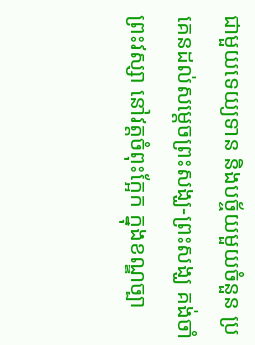ជាមួយទេយ្យទាន និងបច្ច័យមួយចំនួន ប្រគេនដល់សម្តេចព្រះសង្ឃ-ព្រះសង្ឃ គង់ចាំព្រះវស្សា នៅវត្តចំពុះក្អែក ក្នុងខណ្ឌច្បា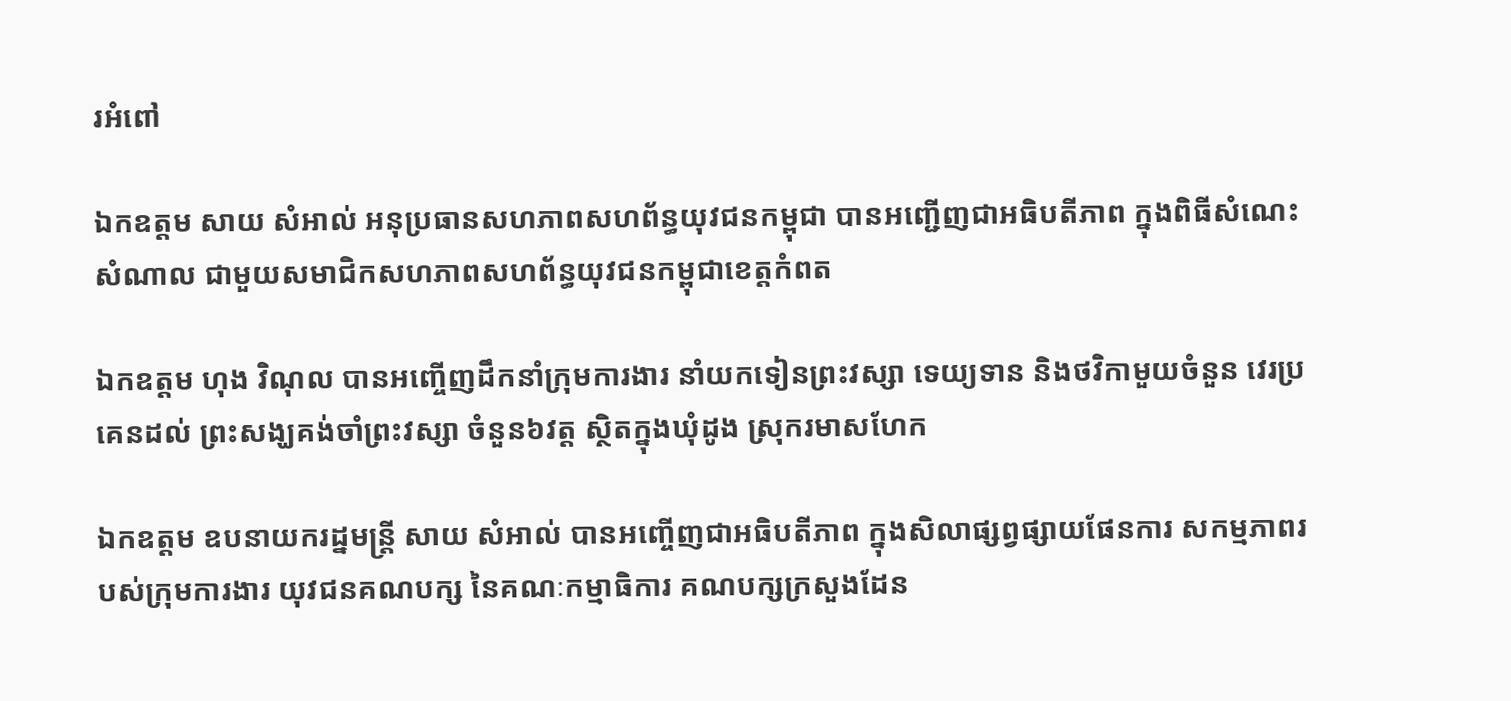រអំពៅ

ឯកឧត្តម សាយ សំអាល់ អនុប្រធានសហភាពសហព័ន្ធយុវជនកម្ពុជា បានអញ្ជើញជាអធិបតីភាព ក្នុងពិធីសំណេះសំណាល ជាមួយសមាជិកសហភាពសហព័ន្ធយុវជនកម្ពុជាខេត្តកំពត

ឯកឧត្តម ហុង វិណុល បានអញ្ចើញដឹកនាំក្រុមការងារ នាំយកទៀនព្រះវស្សា ទេយ្យទាន និងថវិកាមួយចំនួន វេរប្រគេនដល់ ព្រះសង្ឃគង់ចាំព្រះវស្សា ចំនួន៦វត្ត ស្ថិតក្នុងឃុំដូង ស្រុករមាសហែក

ឯកឧត្តម ឧបនាយករដ្នមន្ត្រី សាយ សំអាល់ បានអញ្ចើញជាអធិបតីភាព ក្នុងសិលាផ្សព្វផ្សាយផែនការ សកម្មភាពរបស់ក្រុមការងារ យុវជនគណបក្ស នៃគណៈកម្មាធិការ គណបក្សក្រសួងដែន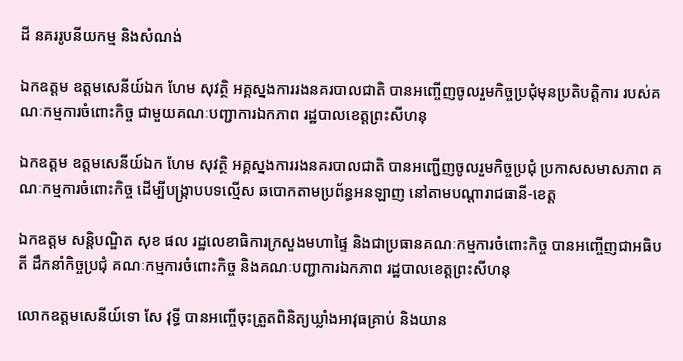ដី នគររូបនីយកម្ម និងសំណង់

ឯកឧត្តម ឧត្តមសេនីយ៍ឯក ហែម សុវត្ថិ អគ្គស្នងការរងនគរបាលជាតិ បានអញ្ចើញចូលរួមកិច្ចប្រជុំមុនប្រតិបត្តិការ របស់គណៈកម្មការចំពោះកិច្ច ជាមួយគណៈបញ្ជាការឯកភាព រដ្ឋបាលខេត្តព្រះសីហនុ

ឯកឧត្តម ឧត្តមសេនីយ៍ឯក ហែម សុវត្ថិ អគ្គស្នងការរងនគរបាលជាតិ បានអញ្ជើញចូលរួមកិច្ចប្រជុំ ប្រកាសសមាសភាព គណៈកម្មការចំពោះកិច្ច ដើម្បីបង្រ្កាបបទល្មើស ឆបោកតាមប្រព័ន្ធអនឡាញ នៅតាមបណ្តារាជធានី-ខេត្ត

ឯកឧត្តម សន្តិបណ្ឌិត សុខ ផល រដ្ឋលេខាធិការក្រសួងមហាផ្ទៃ និងជាប្រធានគណៈកម្មការចំពោះកិច្ច បានអញ្ចើញជាអធិបតី ដឹកនាំកិច្ចប្រជុំ គណៈកម្មការចំពោះកិច្ច និងគណៈបញ្ជាការឯកភាព រដ្ឋបាលខេត្តព្រះសីហនុ

លោកឧត្ដមសេនីយ៍ទោ សែ វុទ្ធី បានអញ្ចើចុះត្រួតពិនិត្យឃ្លាំងអាវុធគ្រាប់ និងយាន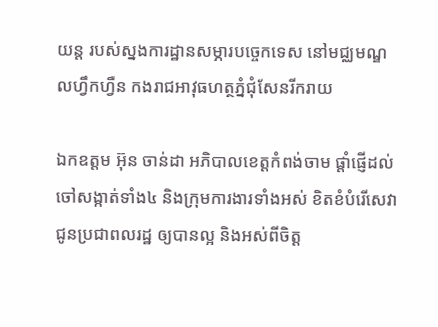យន្ត របស់ស្នងការដ្ឋានសម្ភារបច្ចេកទេស នៅមជ្ឈមណ្ឌលហ្វឹកហ្វឺន កងរាជអាវុធហត្ថភ្នំជុំសែនរីករាយ

ឯកឧត្តម អ៊ុន ចាន់ដា អភិបាលខេត្តកំពង់ចាម ផ្តាំផ្ញើដល់ចៅសង្កាត់ទាំង៤ និងក្រុមការងារទាំងអស់ ខិតខំបំរើសេវា ជូនប្រជាពលរដ្ឋ ឲ្យបានល្អ និងអស់ពីចិត្ត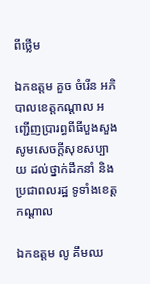ពីថ្លើម

ឯកឧត្តម គួច ចំរើន អភិបាលខេត្តកណ្ដាល អញ្ជើញប្រារព្ធពីធីបួងសួង សូមសេចក្ដីសុខសប្បាយ ដល់ថ្នាក់ដឹកនាំ និងប្រជាពលរដ្ឋ ទូទាំងខេត្តកណ្ដាល

ឯកឧត្តម លូ គឹមឈ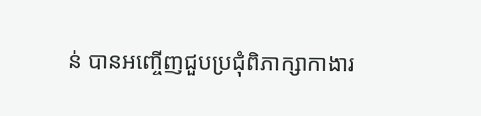ន់ បានអញ្ចើញជួបប្រជុំពិភាក្សាកាងារ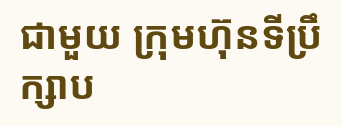ជាមួយ ក្រុមហ៊ុនទីប្រឹក្សាប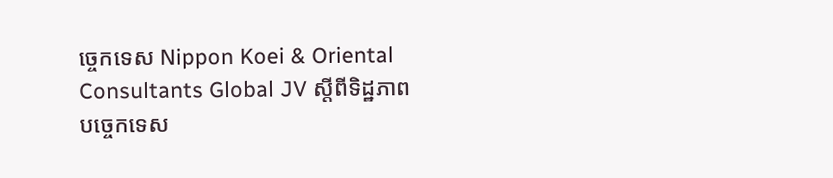ច្ចេកទេស Nippon Koei & Oriental Consultants Global JV ស្តីពីទិដ្ឋភាព បច្ចេកទេស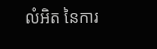លំអិត នៃការ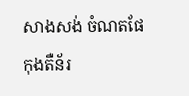សាងសង់ ចំណតផែកុងតឺន័រ